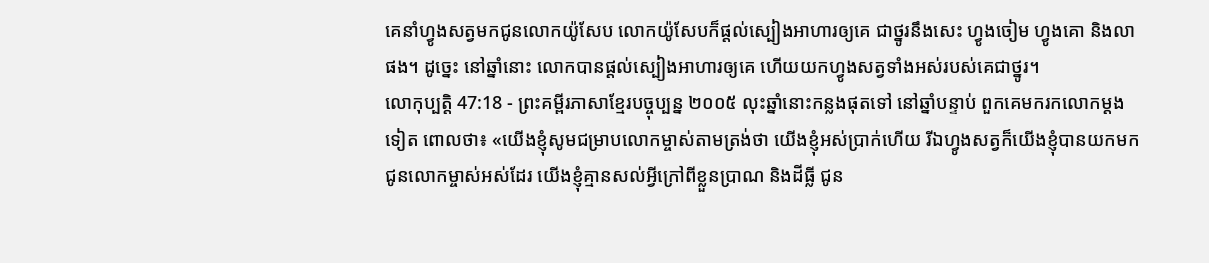គេនាំហ្វូងសត្វមកជូនលោកយ៉ូសែប លោកយ៉ូសែបក៏ផ្ដល់ស្បៀងអាហារឲ្យគេ ជាថ្នូរនឹងសេះ ហ្វូងចៀម ហ្វូងគោ និងលាផង។ ដូច្នេះ នៅឆ្នាំនោះ លោកបានផ្ដល់ស្បៀងអាហារឲ្យគេ ហើយយកហ្វូងសត្វទាំងអស់របស់គេជាថ្នូរ។
លោកុប្បត្តិ 47:18 - ព្រះគម្ពីរភាសាខ្មែរបច្ចុប្បន្ន ២០០៥ លុះឆ្នាំនោះកន្លងផុតទៅ នៅឆ្នាំបន្ទាប់ ពួកគេមករកលោកម្ដងទៀត ពោលថា៖ «យើងខ្ញុំសូមជម្រាបលោកម្ចាស់តាមត្រង់ថា យើងខ្ញុំអស់ប្រាក់ហើយ រីឯហ្វូងសត្វក៏យើងខ្ញុំបានយកមកជូនលោកម្ចាស់អស់ដែរ យើងខ្ញុំគ្មានសល់អ្វីក្រៅពីខ្លួនប្រាណ និងដីធ្លី ជូន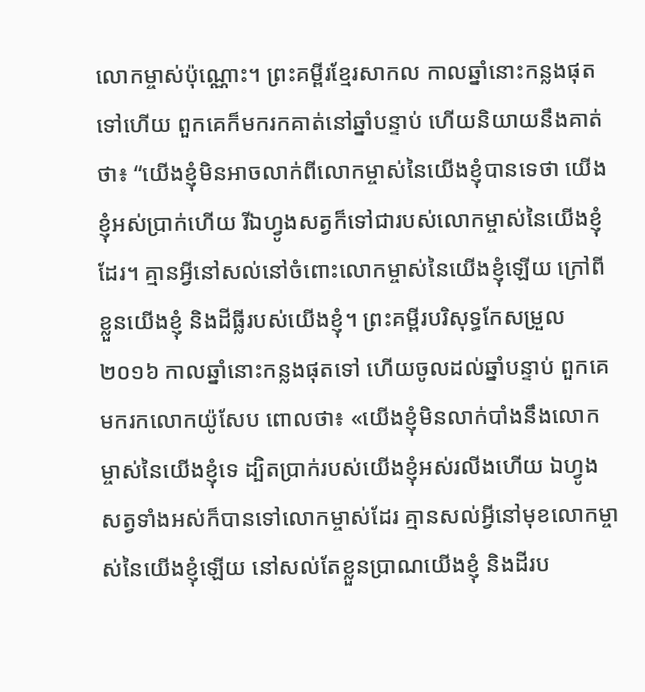លោកម្ចាស់ប៉ុណ្ណោះ។ ព្រះគម្ពីរខ្មែរសាកល កាលឆ្នាំនោះកន្លងផុតទៅហើយ ពួកគេក៏មករកគាត់នៅឆ្នាំបន្ទាប់ ហើយនិយាយនឹងគាត់ថា៖ “យើងខ្ញុំមិនអាចលាក់ពីលោកម្ចាស់នៃយើងខ្ញុំបានទេថា យើងខ្ញុំអស់ប្រាក់ហើយ រីឯហ្វូងសត្វក៏ទៅជារបស់លោកម្ចាស់នៃយើងខ្ញុំដែរ។ គ្មានអ្វីនៅសល់នៅចំពោះលោកម្ចាស់នៃយើងខ្ញុំឡើយ ក្រៅពីខ្លួនយើងខ្ញុំ និងដីធ្លីរបស់យើងខ្ញុំ។ ព្រះគម្ពីរបរិសុទ្ធកែសម្រួល ២០១៦ កាលឆ្នាំនោះកន្លងផុតទៅ ហើយចូលដល់ឆ្នាំបន្ទាប់ ពួកគេមករកលោកយ៉ូសែប ពោលថា៖ «យើងខ្ញុំមិនលាក់បាំងនឹងលោកម្ចាស់នៃយើងខ្ញុំទេ ដ្បិតប្រាក់របស់យើងខ្ញុំអស់រលីងហើយ ឯហ្វូងសត្វទាំងអស់ក៏បានទៅលោកម្ចាស់ដែរ គ្មានសល់អ្វីនៅមុខលោកម្ចាស់នៃយើងខ្ញុំឡើយ នៅសល់តែខ្លួនប្រាណយើងខ្ញុំ និងដីរប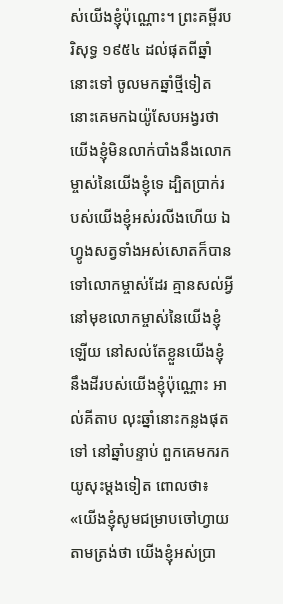ស់យើងខ្ញុំប៉ុណ្ណោះ។ ព្រះគម្ពីរបរិសុទ្ធ ១៩៥៤ ដល់ផុតពីឆ្នាំនោះទៅ ចូលមកឆ្នាំថ្មីទៀត នោះគេមកឯយ៉ូសែបអង្វរថា យើងខ្ញុំមិនលាក់បាំងនឹងលោកម្ចាស់នៃយើងខ្ញុំទេ ដ្បិតប្រាក់របស់យើងខ្ញុំអស់រលីងហើយ ឯហ្វូងសត្វទាំងអស់សោតក៏បានទៅលោកម្ចាស់ដែរ គ្មានសល់អ្វីនៅមុខលោកម្ចាស់នៃយើងខ្ញុំឡើយ នៅសល់តែខ្លួនយើងខ្ញុំនឹងដីរបស់យើងខ្ញុំប៉ុណ្ណោះ អាល់គីតាប លុះឆ្នាំនោះកន្លងផុតទៅ នៅឆ្នាំបន្ទាប់ ពួកគេមករកយូសុះម្តងទៀត ពោលថា៖ «យើងខ្ញុំសូមជម្រាបចៅហ្វាយតាមត្រង់ថា យើងខ្ញុំអស់ប្រា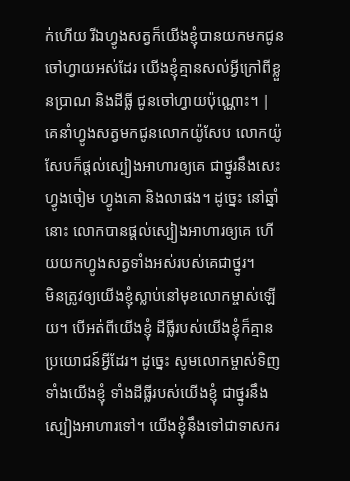ក់ហើយ រីឯហ្វូងសត្វក៏យើងខ្ញុំបានយកមកជូនចៅហ្វាយអស់ដែរ យើងខ្ញុំគ្មានសល់អ្វីក្រៅពីខ្លួនប្រាណ និងដីធ្លី ជូនចៅហ្វាយប៉ុណ្ណោះ។ |
គេនាំហ្វូងសត្វមកជូនលោកយ៉ូសែប លោកយ៉ូសែបក៏ផ្ដល់ស្បៀងអាហារឲ្យគេ ជាថ្នូរនឹងសេះ ហ្វូងចៀម ហ្វូងគោ និងលាផង។ ដូច្នេះ នៅឆ្នាំនោះ លោកបានផ្ដល់ស្បៀងអាហារឲ្យគេ ហើយយកហ្វូងសត្វទាំងអស់របស់គេជាថ្នូរ។
មិនត្រូវឲ្យយើងខ្ញុំស្លាប់នៅមុខលោកម្ចាស់ឡើយ។ បើអត់ពីយើងខ្ញុំ ដីធ្លីរបស់យើងខ្ញុំក៏គ្មានប្រយោជន៍អ្វីដែរ។ ដូច្នេះ សូមលោកម្ចាស់ទិញទាំងយើងខ្ញុំ ទាំងដីធ្លីរបស់យើងខ្ញុំ ជាថ្នូរនឹងស្បៀងអាហារទៅ។ យើងខ្ញុំនឹងទៅជាទាសករ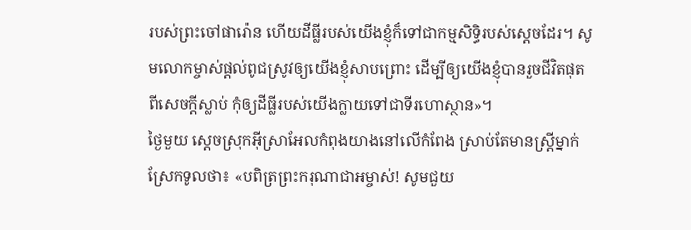របស់ព្រះចៅផារ៉ោន ហើយដីធ្លីរបស់យើងខ្ញុំក៏ទៅជាកម្មសិទ្ធិរបស់ស្ដេចដែរ។ សូមលោកម្ចាស់ផ្ដល់ពូជស្រូវឲ្យយើងខ្ញុំសាបព្រោះ ដើម្បីឲ្យយើងខ្ញុំបានរួចជីវិតផុតពីសេចក្ដីស្លាប់ កុំឲ្យដីធ្លីរបស់យើងក្លាយទៅជាទីរហោស្ថាន»។
ថ្ងៃមួយ ស្ដេចស្រុកអ៊ីស្រាអែលកំពុងយាងនៅលើកំពែង ស្រាប់តែមានស្ត្រីម្នាក់ស្រែកទូលថា៖ «បពិត្រព្រះករុណាជាអម្ចាស់! សូមជួយ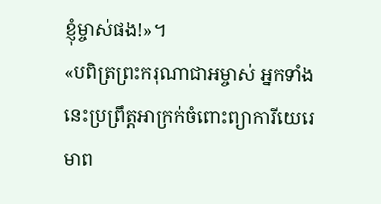ខ្ញុំម្ចាស់ផង!»។
«បពិត្រព្រះករុណាជាអម្ចាស់ អ្នកទាំងនេះប្រព្រឹត្តអាក្រក់ចំពោះព្យាការីយេរេមាព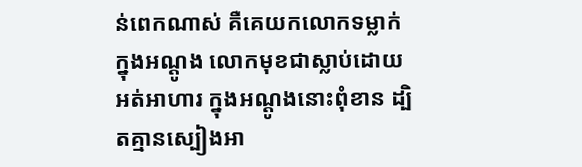ន់ពេកណាស់ គឺគេយកលោកទម្លាក់ក្នុងអណ្ដូង លោកមុខជាស្លាប់ដោយអត់អាហារ ក្នុងអណ្ដូងនោះពុំខាន ដ្បិតគ្មានស្បៀងអា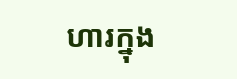ហារក្នុង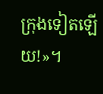ក្រុងទៀតឡើយ!»។